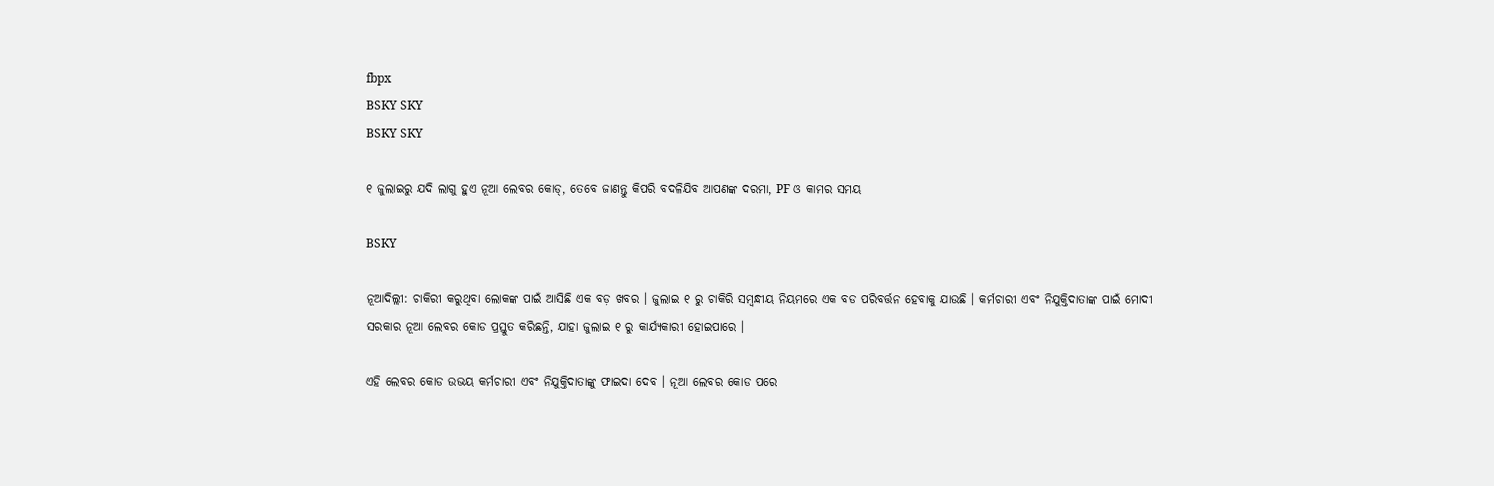fbpx
BSKY SKY
BSKY SKY

୧ ଜୁଲାଇରୁ ଯଦି ଲାଗୁ ହୁଏ ନୂଆ ଲେବର କୋଡ୍, ତେବେ ଜାଣନ୍ତୁ କିପରି ବଦଳିଯିବ ଆପଣଙ୍କ ଦରମା, PF ଓ କାମର ସମୟ

BSKY

ନୂଆଦିଲ୍ଲୀ: ଚାକିରୀ କରୁଥିବା ଲୋକଙ୍କ ପାଇଁ ଆସିଛି ଏକ ବଡ଼ ଖବର । ଜୁଲାଇ ୧ ରୁ ଚାକିରି ସମ୍ବନ୍ଧୀୟ ନିୟମରେ ଏକ ବଡ ପରିବର୍ତ୍ତନ ହେବାକୁ ଯାଉଛି । କର୍ମଚାରୀ ଏବଂ ନିଯୁକ୍ତିଦାତାଙ୍କ ପାଇଁ ମୋଦୀ ସରକାର ନୂଆ ଲେବର କୋଡ ପ୍ରସ୍ତୁତ କରିଛନ୍ତି, ଯାହା ଜୁଲାଇ ୧ ରୁ କାର୍ଯ୍ୟକାରୀ ହୋଇପାରେ ।

ଏହି ଲେବର କୋଡ ଉଭୟ କର୍ମଚାରୀ ଏବଂ ନିଯୁକ୍ତିଦାତାଙ୍କୁ ଫାଇଦା ଦେବ । ନୂଆ ଲେବର କୋଡ ପରେ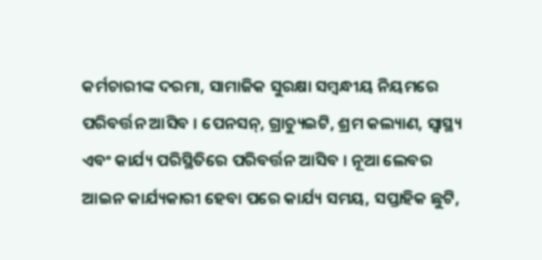କର୍ମଚାରୀଙ୍କ ଦରମା, ସାମାଜିକ ସୁରକ୍ଷା ସମ୍ବନ୍ଧୀୟ ନିୟମରେ ପରିବର୍ତ୍ତନ ଆସିବ । ପେନସନ୍, ଗ୍ରାଚ୍ୟୁଇଟି, ଶ୍ରମ କଲ୍ୟାଣ, ସ୍ୱାସ୍ଥ୍ୟ ଏବଂ କାର୍ଯ୍ୟ ପରିସ୍ଥିତିରେ ପରିବର୍ତ୍ତନ ଆସିବ । ନୂଆ ଲେବର ଆଇନ କାର୍ଯ୍ୟକାରୀ ହେବା ପରେ କାର୍ଯ୍ୟ ସମୟ, ସପ୍ତାହିକ ଛୁଟି,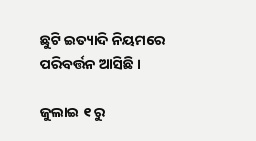ଛୁଟି ଇତ୍ୟାଦି ନିୟମରେ ପରିବର୍ତ୍ତନ ଆସିଛି ।

ଜୁଲାଇ ୧ ରୁ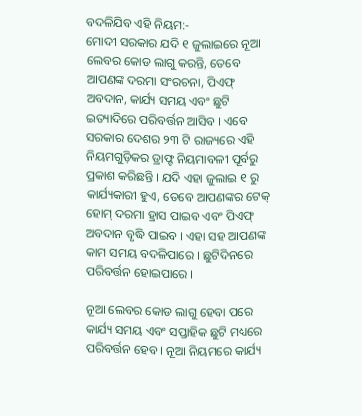ବଦଳିଯିବ ଏହି ନିୟମ:-
ମୋଦୀ ସରକାର ଯଦି ୧ ଜୁଲାଇରେ ନୂଆ ଲେବର କୋଡ ଲାଗୁ କରନ୍ତି, ତେବେ ଆପଣଙ୍କ ଦରମା ସଂରଚନା, ପିଏଫ୍ ଅବଦାନ, କାର୍ଯ୍ୟ ସମୟ ଏବଂ ଛୁଟି ଇତ୍ୟାଦିରେ ପରିବର୍ତ୍ତନ ଆସିବ । ଏବେ ସରକାର ଦେଶର ୨୩ ଟି ରାଜ୍ୟରେ ଏହି ନିୟମଗୁଡ଼ିକର ଡ୍ରାଫ୍ଟ ନିୟମାବଳୀ ପୂର୍ବରୁ ପ୍ରକାଶ କରିଛନ୍ତି । ଯଦି ଏହା ଜୁଲାଇ ୧ ରୁ କାର୍ଯ୍ୟକାରୀ ହୁଏ, ତେବେ ଆପଣଙ୍କର ଟେକ୍ ହୋମ୍ ଦରମା ହ୍ରାସ ପାଇବ ଏବଂ ପିଏଫ୍ ଅବଦାନ ବୃଦ୍ଧି ପାଇବ । ଏହା ସହ ଆପଣଙ୍କ କାମ ସମୟ ବଦଳିପାରେ । ଛୁଟିଦିନରେ ପରିବର୍ତ୍ତନ ହୋଇପାରେ ।

ନୂଆ ଲେବର କୋଡ ଲାଗୁ ହେବା ପରେ କାର୍ଯ୍ୟ ସମୟ ଏବଂ ସପ୍ତାହିକ ଛୁଟି ମଧ୍ୟରେ ପରିବର୍ତ୍ତନ ହେବ । ନୂଆ ନିୟମରେ କାର୍ଯ୍ୟ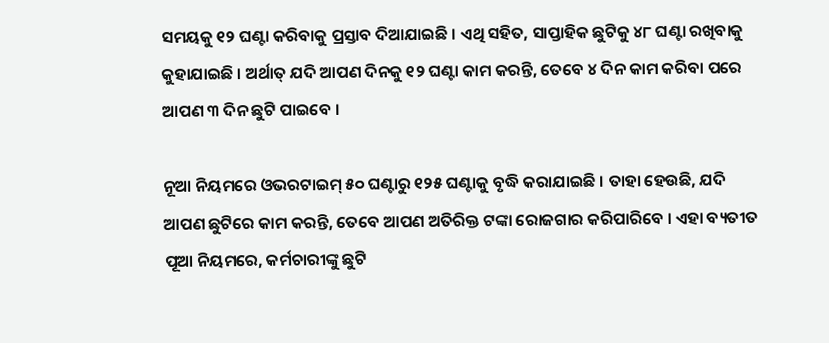ସମୟକୁ ୧୨ ଘଣ୍ଟା କରିବାକୁ ପ୍ରସ୍ତାବ ଦିଆଯାଇଛି । ଏଥି ସହିତ, ସାପ୍ତାହିକ ଛୁଟିକୁ ୪୮ ଘଣ୍ଟା ରଖିବାକୁ କୁହାଯାଇଛି । ଅର୍ଥାତ୍ ଯଦି ଆପଣ ଦିନକୁ ୧୨ ଘଣ୍ଟା କାମ କରନ୍ତି, ତେବେ ୪ ଦିନ କାମ କରିବା ପରେ ଆପଣ ୩ ଦିନ ଛୁଟି ପାଇବେ ।

ନୂଆ ନିୟମରେ ଓଭରଟାଇମ୍ ୫୦ ଘଣ୍ଟାରୁ ୧୨୫ ଘଣ୍ଟାକୁ ବୃଦ୍ଧି କରାଯାଇଛି । ତାହା ହେଉଛି, ଯଦି ଆପଣ ଛୁଟିରେ କାମ କରନ୍ତି, ତେବେ ଆପଣ ଅତିରିକ୍ତ ଟଙ୍କା ରୋଜଗାର କରିପାରିବେ । ଏହା ବ୍ୟତୀତ ପୂଆ ନିୟମରେ, କର୍ମଚାରୀଙ୍କୁ ଛୁଟି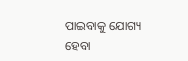ପାଇବାକୁ ଯୋଗ୍ୟ ହେବା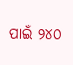ପାଇଁ ୨୪୦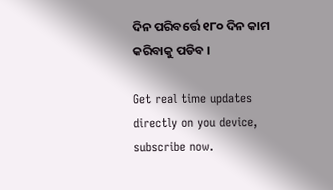ଦିନ ପରିବର୍ତ୍ତେ ୧୮୦ ଦିନ କାମ କରିବାକୁ ପଡିବ ।

Get real time updates directly on you device, subscribe now.